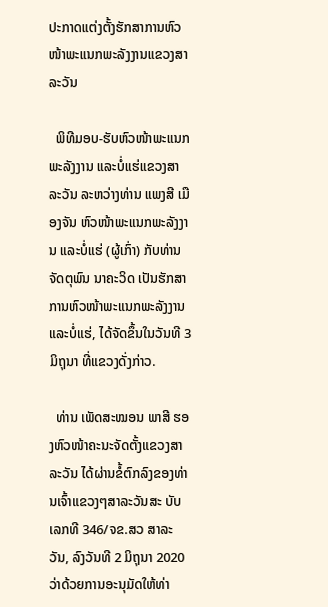ປະກາດແຕ່ງຕັ້ງຮັກສາການຫົວໜ້າພະແນກພະລັງງານແຂວງສາລະວັນ

  ພິທີມອບ-ຮັບຫົວໜ້າພະແນກພະລັງງານ ແລະບໍ່ແຮ່ແຂວງສາລະວັນ ລະຫວ່າງທ່ານ ແພງສີ ເມືອງຈັນ ຫົວໜ້າພະແນກພະລັງງານ ແລະບໍ່ແຮ່ (ຜູ້ເກົ່າ) ກັບທ່ານ ຈັດຕຸພົນ ນາຄະວິດ ເປັນຮັກສາການຫົວໜ້າພະແນກພະລັງງານ ແລະບໍ່ແຮ່, ໄດ້ຈັດຂຶ້ນໃນວັນທີ 3 ມິຖຸນາ ທີ່ແຂວງດັ່ງກ່າວ.

  ທ່ານ ເພັດສະໝອນ ພາສີ ຮອງຫົວໜ້າຄະນະຈັດຕັ້ງແຂວງສາລະວັນ ໄດ້ຜ່ານຂໍ້ຕົກລົງຂອງທ່ານເຈົ້າແຂວງໆສາລະວັນສະ ບັບເລກທີ 346/ຈຂ.ສວ ສາລະວັນ, ລົງວັນທີ 2 ມິຖຸນາ 2020 ວ່າດ້ວຍການອະນຸມັດໃຫ້ທ່າ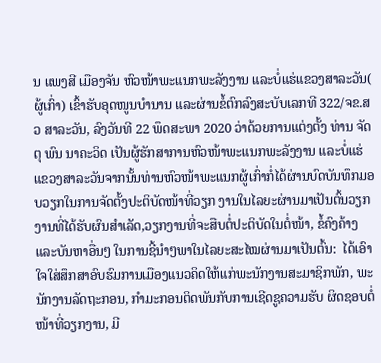ນ ແພງສີ ເມືອງຈັນ ຫົວໜ້າພະແນກພະລັງງານ ແລະບໍ່ແຮ່ແຂວງສາລະວັນ( ຜູ້ເກົ່າ) ເຂົ້າຮັບອຸດໜູນບໍານານ ແລະຜ່ານຂໍ້ຕົກລົງສະບັບເລກທີ 322/ຈຂ.ສວ ສາລະວັນ, ລົງວັນທີ 22 ພຶດສະພາ 2020 ວ່າດ້ວຍການແຕ່ງຕັ້ງ ທ່ານ ຈັດຕຸ ພົນ ນາຄະວິດ ເປັນຜູ້ຮັກສາການຫົວໜ້າພະແນກພະລັງງານ ແລະບໍ່ແຮ່ແຂວງສາລະວັນຈາກນັ້ນທ່ານຫົວໜ້າພະແນກຜູ້ເກົ່າກໍ່ໄດ້ຜ່ານບົດບັນທຶກມອບວຽກໃນການຈັດຕັ້ງປະຕິບັດໜ້າທີ່ວຽກ ງານໃນໄລຍະຜ່ານມາເປັນຕົ້ນວຽກງານທີ່ໄດ້ຮັບຜົນສຳເລັດ,ວຽກງານທີ່ຈະສືບຕໍ່ປະຕິບັດໃນຕໍ່ໜ້າ, ຂໍ້ຄົງຄ້າງ ແລະບັນຫາອື່ນໆ ໃນການຊີ້ນຳໆພາໃນໄລຍະສະໄໝຜ່ານມາເປັນຕົ້ນ:  ໄດ້ເອົາໃຈໃສ່ສຶກສາອົບຮົມການເມືອງແນວຄິດໃຫ້ແກ່ພະນັກງານສະມາຊິກພັກ, ພະນັກງານລັດຖະກອນ, ກຳມະກອນຕິດພັນກັບການເຊີດຊູຄວາມຮັບ ຜິດຊອບຕໍ່ໜ້າທີ່ວຽກງານ, ມີ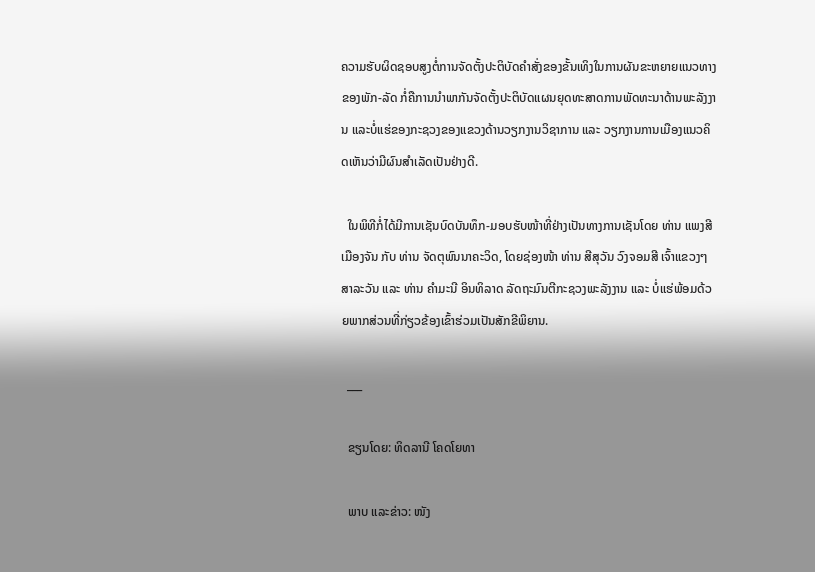ຄວາມຮັບຜິດຊອບສູງຕໍ່ການຈັດຕັ້ງປະຕິບັດຄຳສັ່ງຂອງຂັ້ນເທິງໃນການຜັນຂະຫຍາຍແນວທາງຂອງພັກ-ລັດ ກໍ່ຄືການນໍາພາກັນຈັດຕັ້ງປະຕິບັດແຜນຍຸດທະສາດການພັດທະນາດ້ານພະລັງງານ ແລະບໍ່ແຮ່ຂອງກະຊວງຂອງແຂວງດ້ານວຽກງານວິຊາການ ແລະ ວຽກງານການເມືອງແນວຄິດເຫັນວ່າມີຜົນສຳເລັດເປັນຢ່າງດີ.

  ໃນພິທີກໍ່ໄດ້ມີການເຊັນບົດບັນທຶກ-ມອບຮັບໜ້າທີ່ຢ່າງເປັນທາງການເຊັນໂດຍ ທ່ານ ແພງສີ ເມືອງຈັນ ກັບ ທ່ານ ຈັດຕຸພົນນາຄະວິດ, ໂດຍຊ່ອງໜ້າ ທ່ານ ສີສຸວັນ ວົງຈອມສີ ເຈົ້າແຂວງໆສາລະວັນ ແລະ ທ່ານ ຄຳມະນີ ອິນທິລາດ ລັດຖະມົນຕີກະຊວງພະລັງງານ ແລະ ບໍ່ແຮ່ພ້ອມດ້ວຍພາກສ່ວນທີ່ກ່ຽວຂ້ອງເຂົ້າຮ່ວມເປັນສັກຂີພິຍານ.

  ___

  ຂຽນໂດຍ: ທິດລານີ ໂຄດໂຍທາ

  ພາບ ແລະຂ່າວ: ໜັງ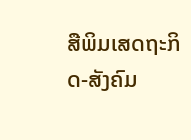ສືພິມເສດຖະກິດ-ສັງຄົມ